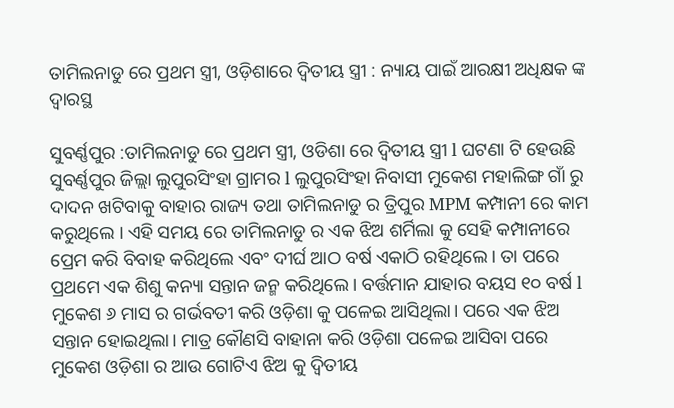ତାମିଲନାଡୁ ରେ ପ୍ରଥମ ସ୍ତ୍ରୀ, ଓଡ଼ିଶାରେ ଦ୍ଵିତୀୟ ସ୍ତ୍ରୀ : ନ୍ୟାୟ ପାଇଁ ଆରକ୍ଷୀ ଅଧିକ୍ଷକ ଙ୍କ ଦ୍ୱାରସ୍ଥ

ସୁବର୍ଣ୍ଣପୁର :ତାମିଲନାଡୁ ରେ ପ୍ରଥମ ସ୍ତ୍ରୀ, ଓଡିଶା ରେ ଦ୍ଵିତୀୟ ସ୍ତ୍ରୀ l ଘଟଣା ଟି ହେଉଛି ସୁବର୍ଣ୍ଣପୁର ଜିଲ୍ଲା ଲୁପୁରସିଂହା ଗ୍ରାମର l ଲୁପୁରସିଂହା ନିବାସୀ ମୁକେଶ ମହାଲିଙ୍ଗ ଗାଁ ରୁ ଦାଦନ ଖଟିବାକୁ ବାହାର ରାଜ୍ୟ ତଥା ତାମିଲନାଡୁ ର ତ୍ରିପୁର MPM କମ୍ପାନୀ ରେ କାମ କରୁଥିଲେ । ଏହି ସମୟ ରେ ତାମିଲନାଡୁ ର ଏକ ଝିଅ ଶର୍ମିଲା କୁ ସେହି କମ୍ପାନୀରେ ପ୍ରେମ କରି ବିବାହ କରିଥିଲେ ଏବଂ ଦୀର୍ଘ ଆଠ ବର୍ଷ ଏକାଠି ରହିଥିଲେ । ତା ପରେ ପ୍ରଥମେ ଏକ ଶିଶୁ କନ୍ୟା ସନ୍ତାନ ଜନ୍ମ କରିଥିଲେ। ବର୍ତ୍ତମାନ ଯାହାର ବୟସ ୧୦ ବର୍ଷ l
ମୁକେଶ ୬ ମାସ ର ଗର୍ଭବତୀ କରି ଓଡ଼ିଶା କୁ ପଳେଇ ଆସିଥିଲା। ପରେ ଏକ ଝିଅ ସନ୍ତାନ ହୋଇଥିଲା। ମାତ୍ର କୌଣସି ବାହାନା କରି ଓଡ଼ିଶା ପଳେଇ ଆସିବା ପରେ ମୁକେଶ ଓଡ଼ିଶା ର ଆଉ ଗୋଟିଏ ଝିଅ କୁ ଦ୍ଵିତୀୟ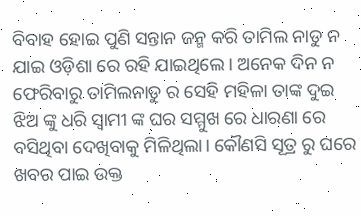ବିବାହ ହୋଇ ପୁଣି ସନ୍ତାନ ଜନ୍ମ କରି ତାମିଲ ନାଡୁ ନ ଯାଇ ଓଡ଼ିଶା ରେ ରହି ଯାଇଥିଲେ । ଅନେକ ଦିନ ନ ଫେରିବାରୁ ତାମିଲନାଡୁ ର ସେହି ମହିଳା ତାଙ୍କ ଦୁଇ ଝିଅ ଙ୍କୁ ଧରି ସ୍ବାମୀ ଙ୍କ ଘର ସମ୍ମୁଖ ରେ ଧାରଣା ରେ ବସିଥିବା ଦେଖିବାକୁ ମିଳିଥିଲା। କୌଣସି ସୂତ୍ର ରୁ ଘରେ ଖବର ପାଇ ଉକ୍ତ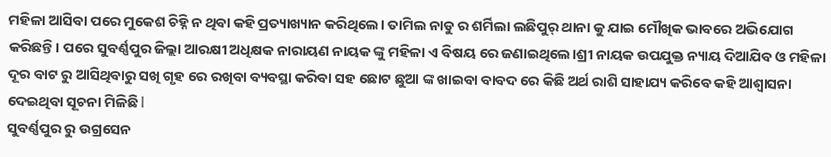ମହିଳା ଆସିବା ପରେ ମୁକେଶ ଚିହ୍ନି ନ ଥିବା କହି ପ୍ରତ୍ୟାଖ୍ୟାନ କରିଥିଲେ। ତାମିଲ ନାଡୁ ର ଶର୍ମିଲା ଲଛିପୁର୍ ଥାନା କୁ ଯାଇ ମୌଖିକ ଭାବରେ ଅଭିଯୋଗ କରିଛନ୍ତି। ପରେ ସୁବର୍ଣ୍ଣପୁର ଜିଲ୍ଲା ଆରକ୍ଷୀ ଅଧିକ୍ଷକ ନାରାୟଣ ନାୟକ ଙ୍କୁ ମହିଳା ଏ ବିଷୟ ରେ ଜଣାଇଥିଲେ।ଶ୍ରୀ ନାୟକ ଉପଯୁକ୍ତ ନ୍ୟାୟ ଦିଆଯିବ ଓ ମହିଳା ଦୂର ବାଟ ରୁ ଆସିଥିବାରୁ ସଖି ଗୃହ ରେ ରଖିବା ବ୍ୟବସ୍ଥା କରିବା ସହ ଛୋଟ ଛୁଆ ଙ୍କ ଖାଇବା ବାବଦ ରେ କିଛି ଅର୍ଥ ରାଶି ସାହାଯ୍ୟ କରିବେ କହି ଆଶ୍ଵାସନା ଦେଇଥିବା ସୂଚନା ମିଳିଛି l
ସୁବର୍ଣ୍ଣପୁର ରୁ ଉଗ୍ରସେନ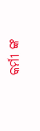କର୍ମୀ ଙ୍କ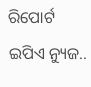ରିପୋର୍ଟ ଇପିଏ ନ୍ୟୁଜ..